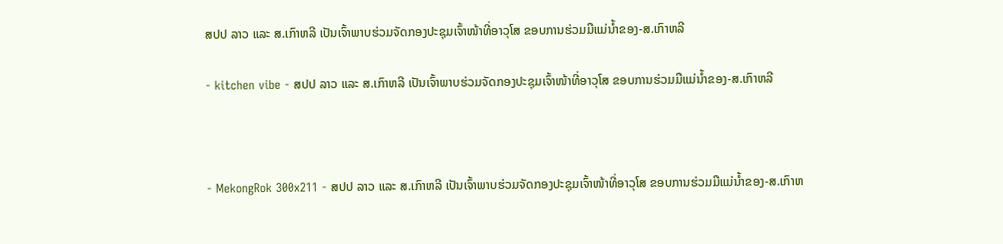ສປປ ລາວ ແລະ ສ.ເກົາຫລີ ເປັນເຈົ້າພາບຮ່ວມຈັດກອງປະຊຸມເຈົ້າໜ້າທີ່ອາວຸໂສ ຂອບການຮ່ວມມືແມ່ນ້ຳຂອງ-ສ.ເກົາຫລີ

- kitchen vibe - ສປປ ລາວ ແລະ ສ.ເກົາຫລີ ເປັນເຈົ້າພາບຮ່ວມຈັດກອງປະຊຸມເຈົ້າໜ້າທີ່ອາວຸໂສ ຂອບການຮ່ວມມືແມ່ນ້ຳຂອງ-ສ.ເກົາຫລີ



- MekongRok 300x211 - ສປປ ລາວ ແລະ ສ.ເກົາຫລີ ເປັນເຈົ້າພາບຮ່ວມຈັດກອງປະຊຸມເຈົ້າໜ້າທີ່ອາວຸໂສ ຂອບການຮ່ວມມືແມ່ນ້ຳຂອງ-ສ.ເກົາຫ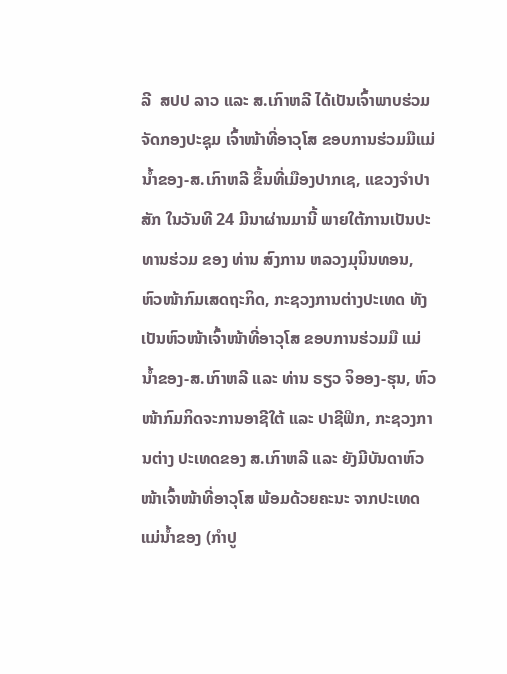ລີ  ສປປ ລາວ ແລະ ສ.ເກົາຫລີ ໄດ້ເປັນເຈົ້າພາບຮ່ວມຈັດກອງປະຊຸມ ເຈົ້າໜ້າທີ່ອາວຸໂສ ຂອບການຮ່ວມມືແມ່ນ້ຳຂອງ-ສ.ເກົາຫລີ ຂຶ້ນທີ່ເມືອງປາກເຊ, ແຂວງຈຳປາສັກ ໃນວັນທີ 24 ມີນາຜ່ານມານີ້ ພາຍໃຕ້ການເປັນປະທານຮ່ວມ ຂອງ ທ່ານ ສົງການ ຫລວງມຸນິນທອນ, ຫົວໜ້າກົມເສດຖະກິດ, ກະຊວງການຕ່າງປະເທດ ທັງເປັນຫົວໜ້າເຈົ້າໜ້າທີ່ອາວຸໂສ ຂອບການຮ່ວມມື ແມ່ນ້ຳຂອງ-ສ.ເກົາຫລີ ແລະ ທ່ານ ຣຽວ ຈິອອງ-ຮຸນ, ຫົວໜ້າກົມກິດຈະການອາຊີໃຕ້ ແລະ ປາຊີຟິກ, ກະຊວງການຕ່າງ ປະເທດຂອງ ສ.ເກົາຫລີ ແລະ ຍັງມີບັນດາຫົວໜ້າເຈົ້າໜ້າທີ່ອາວຸໂສ ພ້ອມດ້ວຍຄະນະ ຈາກປະເທດແມ່ນໍ້າຂອງ (ກຳປູ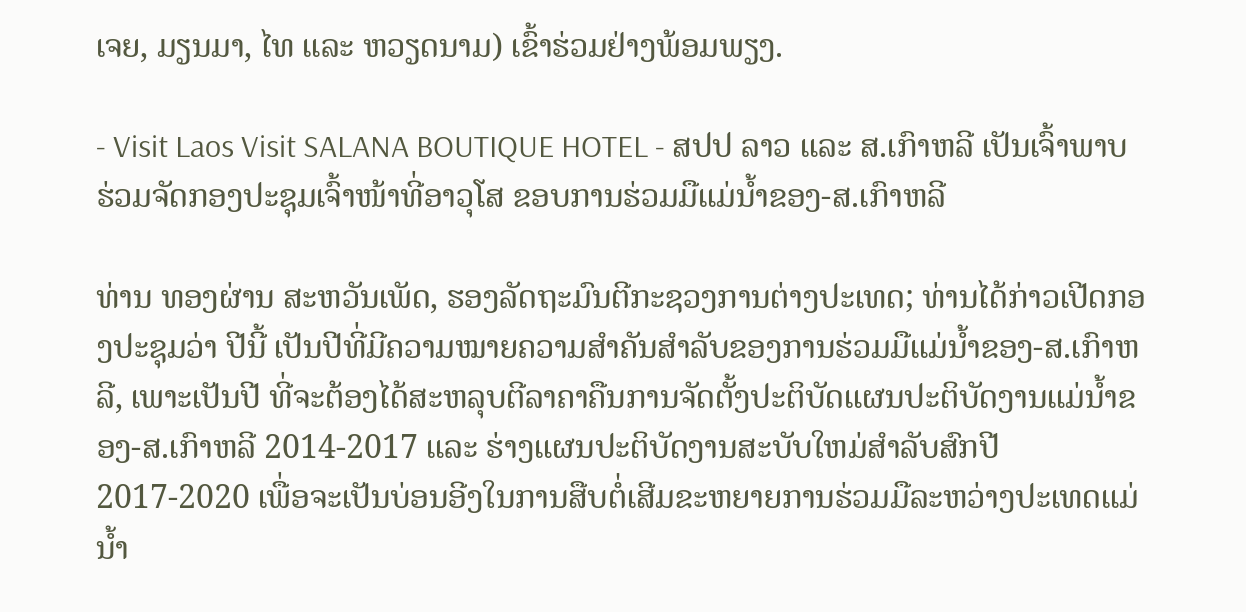ເຈຍ, ມຽນມາ, ໄທ ແລະ ຫວຽດນາມ) ເຂົ້າຮ່ວມຢ່າງພ້ອມພຽງ.

- Visit Laos Visit SALANA BOUTIQUE HOTEL - ສປປ ລາວ ແລະ ສ.ເກົາຫລີ ເປັນເຈົ້າພາບຮ່ວມຈັດກອງປະຊຸມເຈົ້າໜ້າທີ່ອາວຸໂສ ຂອບການຮ່ວມມືແມ່ນ້ຳຂອງ-ສ.ເກົາຫລີ

ທ່ານ ທອງຜ່ານ ສະຫວັນເພັດ, ຮອງລັດຖະມົນຕີກະຊວງການຕ່າງປະເທດ; ທ່ານໄດ້ກ່າວເປີດກອງປະຊຸມວ່າ ປີນີ້ ເປັນປີທີ່ມີຄວາມໝາຍຄວາມສຳຄັນສຳລັບຂອງການຮ່ວມມືແມ່ນ້ຳຂອງ-ສ.ເກົາຫລີ, ເພາະເປັນປີ ທີ່ຈະຕ້ອງໄດ້ສະຫລຸບຕີລາຄາຄືນການຈັດຕັ້ງປະຕິບັດແຜນປະຕິບັດງານແມ່ນ້ຳຂອງ-ສ.ເກົາຫລີ 2014-2017 ແລະ ຮ່າງແຜນປະຕິບັດງານສະບັບໃຫມ່ສໍາລັບສົກປີ 2017-2020 ເພື່ອຈະເປັນບ່ອນອີງໃນການສືບຕໍ່ເສີມຂະຫຍາຍການຮ່ວມມືລະຫວ່າງປະເທດແມ່ນໍ້າ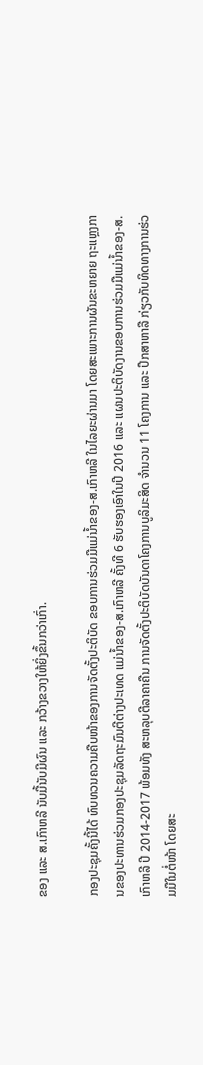ຂອງ ແລະ ສ.ເກົາຫລີ ນັບມື້ນັບມີຜົນ ແລະ ກວ້າງຂວາງໃຫ້ຍິ່ງຂຶ້ນກວ່າເກົ່າ.

ກອງປະຊຸມຄັ້ງນີ້ໄດ້ ທົບທວນຄວາມຄືບໜ້າຂອງການຈັດຕັ້ງປະຕິບັດ ຂອບການຮ່ວມມືແມ່ນ້ຳຂອງ-ສ.ເກົາຫລີ ໃນໄລຍະຜ່ານມາ ໂດຍສະເພາະການຜັນຂະຫຍາຍ ຖະແຫຼງການຂອງປະທານຮ່ວມກອງປະຊຸມລັດຖະມົນຕີຕ່າງປະເທດ ແມ່ນ້ຳຂອງ-ສ.ເກົາຫລີ ຄັ້ງທີ 6 ຮັບຮອງເອົາໃນປີ 2016 ແລະ ແຜນປະຕິບັດງານຂອບການຮ່ວມມືແມ່ນ້ຳຂອງ-ສ.ເກົາຫລີ ປີ 2014-2017 ພ້ອມທັງ ສະຫລຸບຕີລາຄາຄືນ ການຈັດຕັ້ງປະຕິບັດບັນດາໂຄງການບູລິມະສິດ ຈໍານວນ 11 ໂຄງການ ແລະ ປຶກສາຫາລື ກ່ຽວກັບທິດທາງການຮ່ວມມືໃນຕໍ່ໜ້າ ໂດຍສະ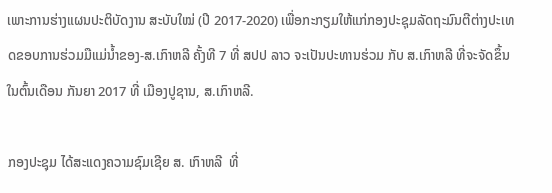ເພາະການຮ່າງແຜນປະຕິບັດງານ ສະບັບໃໝ່ (ປີ 2017-2020) ເພື່ອກະກຽມໃຫ້ແກ່ກອງປະຊຸມລັດຖະມົນຕີຕ່າງປະເທດຂອບການຮ່ວມມືແມ່ນ້ຳຂອງ-ສ.ເກົາຫລີ ຄັ້ງທີ 7 ທີ່ ສປປ ລາວ ຈະເປັນປະທານຮ່ວມ ກັບ ສ.ເກົາຫລີ ທີ່ຈະຈັດຂຶ້ນໃນຕົ້ນເດືອນ ກັນຍາ 2017 ທີ່ ເມືອງປູຊານ, ສ.ເກົາຫລີ.

ກອງປະຊຸມ ໄດ້ສະແດງຄວາມຊົມເຊີຍ ສ. ເກົາຫລີ  ທີ່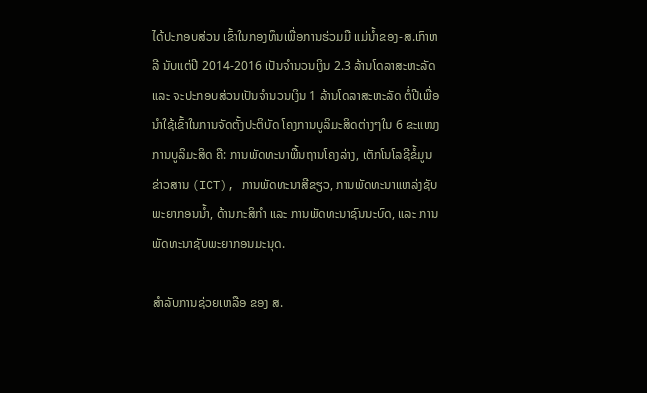ໄດ້ປະກອບສ່ວນ ເຂົ້າໃນກອງທຶນເພື່ອການຮ່ວມມື ແມ່ນ້ຳຂອງ-ສ.ເກົາຫລີ ນັບແຕ່ປີ 2014-2016 ເປັນຈຳນວນເງິນ 2.3 ລ້ານໂດລາສະຫະລັດ ແລະ ຈະປະກອບສ່ວນເປັນຈຳນວນເງິນ 1 ລ້ານໂດລາສະຫະລັດ ຕໍ່ປີເພື່ອນໍາໃຊ້ເຂົ້າໃນການຈັດຕັ້ງປະຕິບັດ ໂຄງການບູລິມະສິດຕ່າງໆໃນ 6 ຂະແໜງການບູລິມະສິດ ຄື: ການພັດທະນາພື້ນຖານໂຄງລ່າງ, ເຕັກໂນໂລຊີຂໍ້ມູນຂ່າວສານ (ICT), ການພັດທະນາສີຂຽວ, ການພັດທະນາແຫລ່ງຊັບພະຍາກອນນ້ຳ, ດ້ານກະສິກໍາ ແລະ ການພັດທະນາຊົນນະບົດ, ແລະ ການພັດທະນາຊັບພະຍາກອນມະນຸດ.

ສໍາລັບການຊ່ວຍເຫລືອ ຂອງ ສ.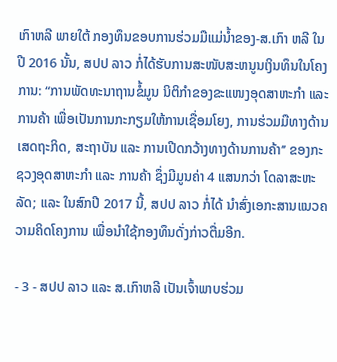ເກົາຫລີ ພາຍໃຕ້ ກອງທຶນຂອບການຮ່ວມມືແມ່ນ້ຳຂອງ-ສ.ເກົາ ຫລີ ໃນປີ 2016 ນັ້ນ, ສປປ ລາວ ກໍ່ໄດ້ຮັບການສະໜັບສະຫນູນເງິນທຶນໃນໂຄງການ: “ການພັດທະນາຖານຂໍ້ມູນ ນິຕິກຳຂອງຂະແໜງອຸດສາຫະກຳ ແລະ ການຄ້າ ເພື່ອເປັນການກະກຽມໃຫ້ການເຊື່ອມໂຍງ, ການຮ່ວມມືທາງດ້ານເສດຖະກິດ, ສະຖາບັນ ແລະ ການເປີດກວ້າງທາງດ້ານການຄ້າ’’ ຂອງກະຊວງອຸດສາຫະກຳ ແລະ ການຄ້າ ຊຶ່ງມີມູນຄ່າ 4 ແສນກວ່າ ໂດລາສະຫະລັດ; ແລະ ໃນສົກປີ 2017 ນີ້, ສປປ ລາວ ກໍ່ໄດ້ ນຳສົ່ງເອກະສານແນວຄວາມຄິດໂຄງການ ເພື່ອນຳໃຊ້ກອງທຶນດັ່ງກ່າວຕື່ມອີກ.

- 3 - ສປປ ລາວ ແລະ ສ.ເກົາຫລີ ເປັນເຈົ້າພາບຮ່ວມ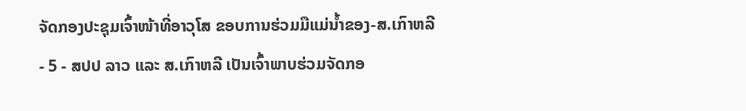ຈັດກອງປະຊຸມເຈົ້າໜ້າທີ່ອາວຸໂສ ຂອບການຮ່ວມມືແມ່ນ້ຳຂອງ-ສ.ເກົາຫລີ
- 5 - ສປປ ລາວ ແລະ ສ.ເກົາຫລີ ເປັນເຈົ້າພາບຮ່ວມຈັດກອ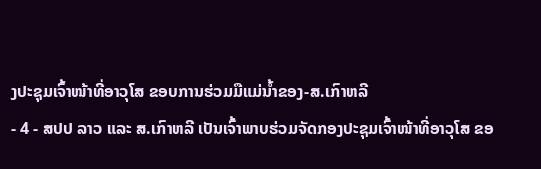ງປະຊຸມເຈົ້າໜ້າທີ່ອາວຸໂສ ຂອບການຮ່ວມມືແມ່ນ້ຳຂອງ-ສ.ເກົາຫລີ
- 4 - ສປປ ລາວ ແລະ ສ.ເກົາຫລີ ເປັນເຈົ້າພາບຮ່ວມຈັດກອງປະຊຸມເຈົ້າໜ້າທີ່ອາວຸໂສ ຂອ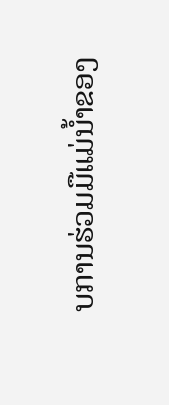ບການຮ່ວມມືແມ່ນ້ຳຂອງ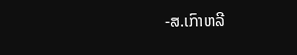-ສ.ເກົາຫລີ